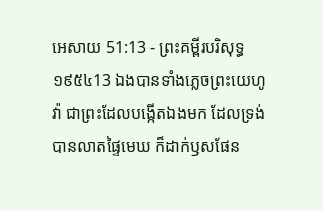អេសាយ 51:13 - ព្រះគម្ពីរបរិសុទ្ធ ១៩៥៤13 ឯងបានទាំងភ្លេចព្រះយេហូវ៉ា ជាព្រះដែលបង្កើតឯងមក ដែលទ្រង់បានលាតផ្ទៃមេឃ ក៏ដាក់ឫសផែន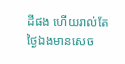ដីផង ហើយរាល់តែថ្ងៃឯងមានសេច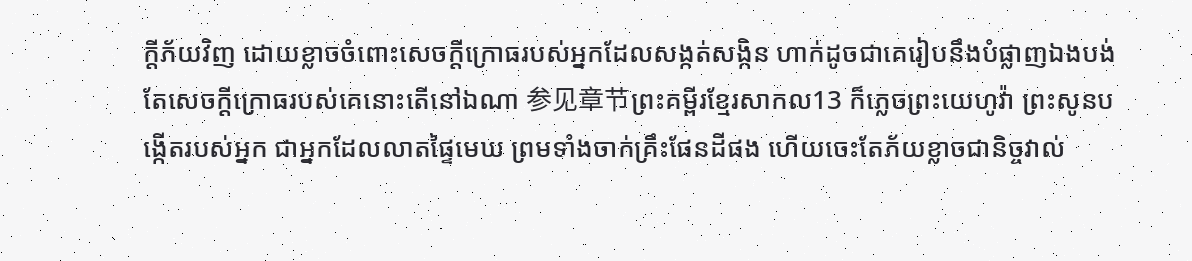ក្ដីភ័យវិញ ដោយខ្លាចចំពោះសេចក្ដីក្រោធរបស់អ្នកដែលសង្កត់សង្កិន ហាក់ដូចជាគេរៀបនឹងបំផ្លាញឯងបង់ តែសេចក្ដីក្រោធរបស់គេនោះតើនៅឯណា 参见章节ព្រះគម្ពីរខ្មែរសាកល13 ក៏ភ្លេចព្រះយេហូវ៉ា ព្រះសូនបង្កើតរបស់អ្នក ជាអ្នកដែលលាតផ្ទៃមេឃ ព្រមទាំងចាក់គ្រឹះផែនដីផង ហើយចេះតែភ័យខ្លាចជានិច្ចវាល់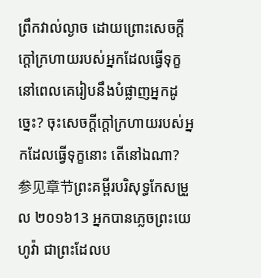ព្រឹកវាល់ល្ងាច ដោយព្រោះសេចក្ដីក្ដៅក្រហាយរបស់អ្នកដែលធ្វើទុក្ខ នៅពេលគេរៀបនឹងបំផ្លាញអ្នកដូច្នេះ? ចុះសេចក្ដីក្ដៅក្រហាយរបស់អ្នកដែលធ្វើទុក្ខនោះ តើនៅឯណា? 参见章节ព្រះគម្ពីរបរិសុទ្ធកែសម្រួល ២០១៦13 អ្នកបានភ្លេចព្រះយេហូវ៉ា ជាព្រះដែលប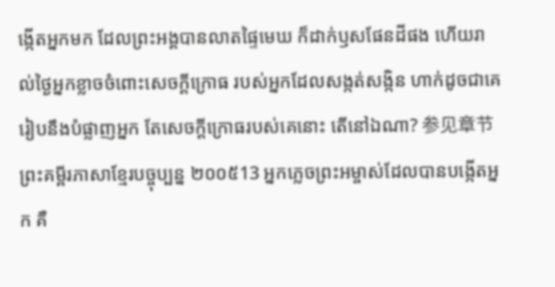ង្កើតអ្នកមក ដែលព្រះអង្គបានលាតផ្ទៃមេឃ ក៏ដាក់ឫសផែនដីផង ហើយរាល់ថ្ងៃអ្នកខ្លាចចំពោះសេចក្ដីក្រោធ របស់អ្នកដែលសង្កត់សង្កិន ហាក់ដូចជាគេរៀបនឹងបំផ្លាញអ្នក តែសេចក្ដីក្រោធរបស់គេនោះ តើនៅឯណា? 参见章节ព្រះគម្ពីរភាសាខ្មែរបច្ចុប្បន្ន ២០០៥13 អ្នកភ្លេចព្រះអម្ចាស់ដែលបានបង្កើតអ្នក គឺ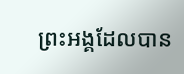ព្រះអង្គដែលបាន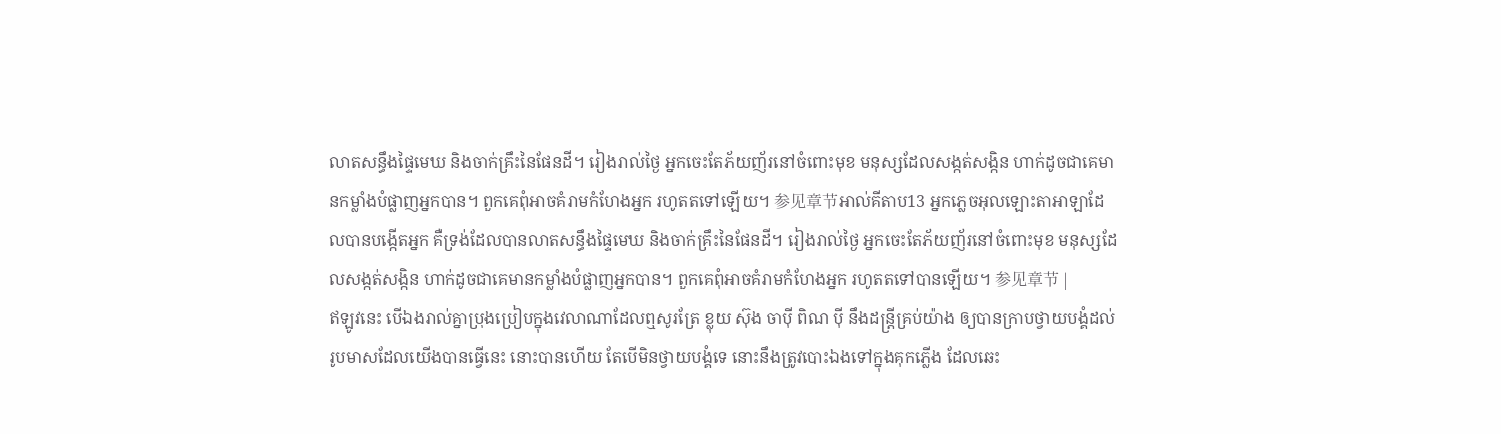លាតសន្ធឹងផ្ទៃមេឃ និងចាក់គ្រឹះនៃផែនដី។ រៀងរាល់ថ្ងៃ អ្នកចេះតែភ័យញ័រនៅចំពោះមុខ មនុស្សដែលសង្កត់សង្កិន ហាក់ដូចជាគេមានកម្លាំងបំផ្លាញអ្នកបាន។ ពួកគេពុំអាចគំរាមកំហែងអ្នក រហូតតទៅឡើយ។ 参见章节អាល់គីតាប13 អ្នកភ្លេចអុលឡោះតាអាឡាដែលបានបង្កើតអ្នក គឺទ្រង់ដែលបានលាតសន្ធឹងផ្ទៃមេឃ និងចាក់គ្រឹះនៃផែនដី។ រៀងរាល់ថ្ងៃ អ្នកចេះតែភ័យញ័រនៅចំពោះមុខ មនុស្សដែលសង្កត់សង្កិន ហាក់ដូចជាគេមានកម្លាំងបំផ្លាញអ្នកបាន។ ពួកគេពុំអាចគំរាមកំហែងអ្នក រហូតតទៅបានឡើយ។ 参见章节 |
ឥឡូវនេះ បើឯងរាល់គ្នាប្រុងប្រៀបក្នុងវេលាណាដែលឮសូរត្រែ ខ្លុយ ស៊ុង ចាប៉ី ពិណ ប៉ី នឹងដន្ត្រីគ្រប់យ៉ាង ឲ្យបានក្រាបថ្វាយបង្គំដល់រូបមាសដែលយើងបានធ្វើនេះ នោះបានហើយ តែបើមិនថ្វាយបង្គំទេ នោះនឹងត្រូវបោះឯងទៅក្នុងគុកភ្លើង ដែលឆេះ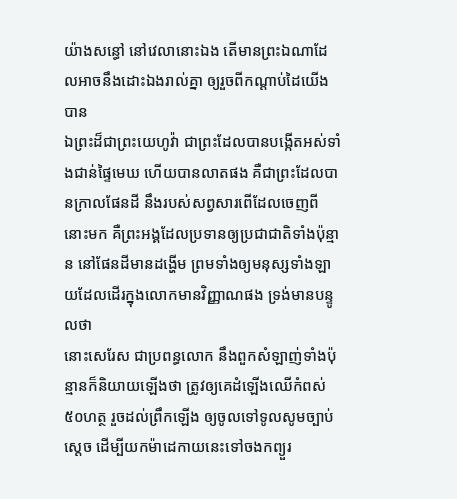យ៉ាងសន្ធៅ នៅវេលានោះឯង តើមានព្រះឯណាដែលអាចនឹងដោះឯងរាល់គ្នា ឲ្យរួចពីកណ្តាប់ដៃយើងបាន
ឯព្រះដ៏ជាព្រះយេហូវ៉ា ជាព្រះដែលបានបង្កើតអស់ទាំងជាន់ផ្ទៃមេឃ ហើយបានលាតផង គឺជាព្រះដែលបានក្រាលផែនដី នឹងរបស់សព្វសារពើដែលចេញពីនោះមក គឺព្រះអង្គដែលប្រទានឲ្យប្រជាជាតិទាំងប៉ុន្មាន នៅផែនដីមានដង្ហើម ព្រមទាំងឲ្យមនុស្សទាំងឡាយដែលដើរក្នុងលោកមានវិញ្ញាណផង ទ្រង់មានបន្ទូលថា
នោះសេរែស ជាប្រពន្ធលោក នឹងពួកសំឡាញ់ទាំងប៉ុន្មានក៏និយាយឡើងថា ត្រូវឲ្យគេដំឡើងឈើកំពស់៥០ហត្ថ រួចដល់ព្រឹកឡើង ឲ្យចូលទៅទូលសូមច្បាប់ស្តេច ដើម្បីយកម៉ាដេកាយនេះទៅចងកព្យួរ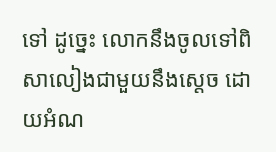ទៅ ដូច្នេះ លោកនឹងចូលទៅពិសាលៀងជាមួយនឹងស្តេច ដោយអំណ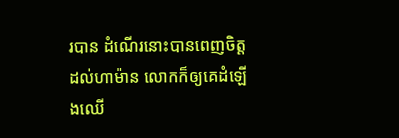របាន ដំណើរនោះបានពេញចិត្តដល់ហាម៉ាន លោកក៏ឲ្យគេដំឡើងឈើ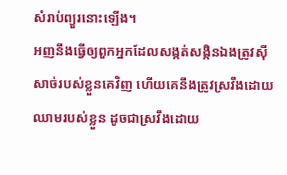សំរាប់ព្យួរនោះឡើង។
អញនឹងធ្វើឲ្យពួកអ្នកដែលសង្កត់សង្កិនឯងត្រូវស៊ីសាច់របស់ខ្លួនគេវិញ ហើយគេនឹងត្រូវស្រវឹងដោយឈាមរបស់ខ្លួន ដូចជាស្រវឹងដោយ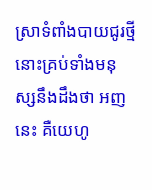ស្រាទំពាំងបាយជូរថ្មី នោះគ្រប់ទាំងមនុស្សនឹងដឹងថា អញនេះ គឺយេហូ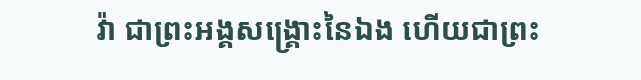វ៉ា ជាព្រះអង្គសង្គ្រោះនៃឯង ហើយជាព្រះ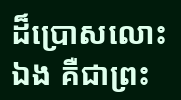ដ៏ប្រោសលោះឯង គឺជាព្រះ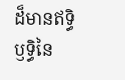ដ៏មានឥទ្ធិឫទ្ធិនៃ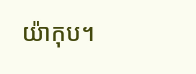យ៉ាកុប។